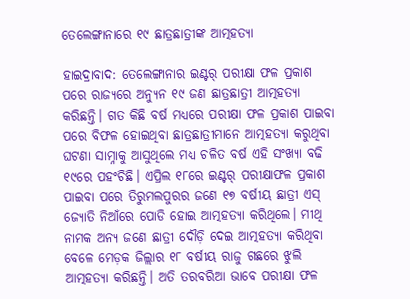ତେଲେଙ୍ଗାନାରେ ୧୯ ଛାତ୍ରଛାତ୍ରୀଙ୍କ ଆତ୍ମହତ୍ୟା

ହାଇଦ୍ରାବାଦ: ତେଲେଙ୍ଗାନାର ଇଣ୍ଟର୍‌ ପରୀକ୍ଷା ଫଳ ପ୍ରକାଶ ପରେ ରାଜ୍ୟରେ ଅନ୍ୟୁନ ୧୯ ଜଣ ଛାତ୍ରଛାତ୍ରୀ ଆତ୍ମହତ୍ୟା କରିଛନ୍ତି। ଗତ କିଛି ବର୍ଷ ମଧ୍ୟରେ ପରୀକ୍ଷା ଫଳ ପ୍ରକାଶ ପାଇବା ପରେ ବିଫଳ ହୋଇଥିବା ଛାତ୍ରଛାତ୍ରୀମାନେ ଆତ୍ମହତ୍ୟା କରୁଥିବା ଘଟଣା ସାମ୍ନାକୁ ଆସୁଥିଲେ ମଧ୍ୟ ଚଳିତ ବର୍ଷ ଏହି ସଂଖ୍ୟା ବଢି ୧୯ରେ ପହଂଚିଛି। ଏପ୍ରିଲ ୧୮ରେ ଇଣ୍ଟର୍‌ ପରୀକ୍ଷାଫଳ ପ୍ରକାଶ ପାଇବା ପରେ ତିରୁମଲପୁରର ଜଣେ ୧୭ ବର୍ଷୀୟ ଛାତ୍ରୀ ଏସ୍‌ ଜ୍ୟୋତି ନିଆଁରେ ପୋଡି ହୋଇ ଆତ୍ମହତ୍ୟା କରିଥିଲେ। ମୀଥି ନାମକ ଅନ୍ୟ ଜଣେ ଛାତ୍ରୀ ଦୌଡ଼ି ଦେଇ ଆତ୍ମହତ୍ୟା କରିଥିବା ବେଳେ ମେଡ଼କ ଜିଲ୍ଲାର ୧୮ ବର୍ଷୀୟ ରାଜୁ ଗଛରେ ଝୁଲି ଆତ୍ମହତ୍ୟା କରିଛନ୍ତି। ଅତି ତରବରିଆ ଭାବେ ପରୀକ୍ଷା ଫଳ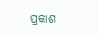ପ୍ରକାଶ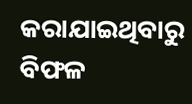କରାଯାଇଥିବାରୁ ବିଫଳ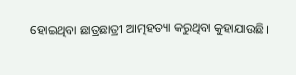ହୋଇଥିବା ଛାତ୍ରଛାତ୍ରୀ ଆତ୍ମହତ୍ୟା କରୁଥିବା କୁହାଯାଉଛି।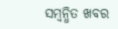ସମ୍ବନ୍ଧିତ ଖବର